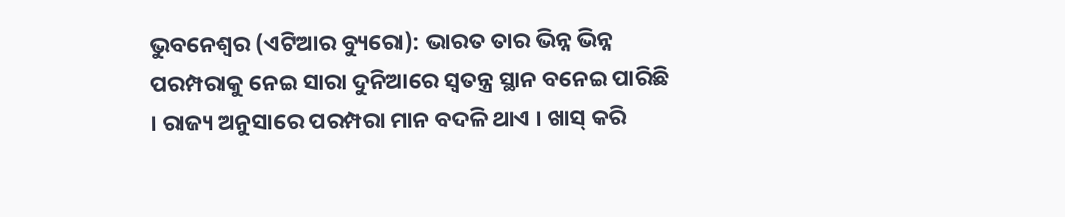ଭୁବନେଶ୍ୱର (ଏଟିଆର ବ୍ୟୁରୋ): ଭାରତ ତାର ଭିନ୍ନ ଭିନ୍ନ ପରମ୍ପରାକୁ ନେଇ ସାରା ଦୁନିଆରେ ସ୍ୱତନ୍ତ୍ର ସ୍ଥାନ ବନେଇ ପାରିଛି । ରାଜ୍ୟ ଅନୁସାରେ ପରମ୍ପରା ମାନ ବଦଳି ଥାଏ । ଖାସ୍ କରି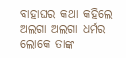ବାହାଘର କଥା କହିଲେ ଅଲଗା ଅଲଗା ଧର୍ମର ଲୋକେ ତାଙ୍କ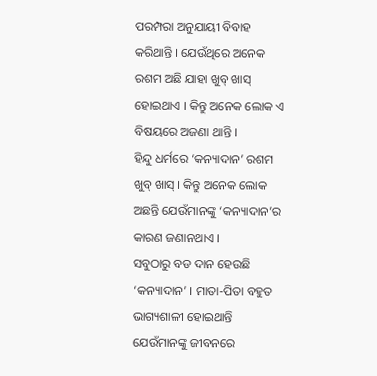ପରମ୍ପରା ଅନୁଯାୟୀ ବିବାହ କରିଥାନ୍ତି । ଯେଉଁଥିରେ ଅନେକ ରଶମ ଅଛି ଯାହା ଖୁବ୍ ଖାସ୍ ହୋଇଥାଏ । କିନ୍ତୁ ଅନେକ ଲୋକ ଏ ବିଷୟରେ ଅଜଣା ଥାନ୍ତି ।
ହିନ୍ଦୁ ଧର୍ମରେ ‘କନ୍ୟାଦାନ’ ରଶମ ଖୁବ୍ ଖାସ୍ । କିନ୍ତୁ ଅନେକ ଲୋକ ଅଛନ୍ତି ଯେଉଁମାନଙ୍କୁ ‘କନ୍ୟାଦାନ’ର କାରଣ ଜଣାନଥାଏ ।
ସବୁଠାରୁ ବଡ ଦାନ ହେଉଛି ‘କନ୍ୟାଦାନ’ । ମାତା-ପିତା ବହୁତ ଭାଗ୍ୟଶାଳୀ ହୋଇଥାନ୍ତି ଯେଉଁମାନଙ୍କୁ ଜୀବନରେ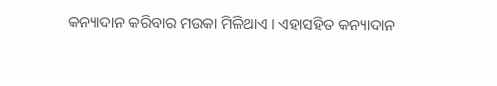କନ୍ୟାଦାନ କରିବାର ମଉକା ମିଳିଥାଏ । ଏହାସହିତ କନ୍ୟାଦାନ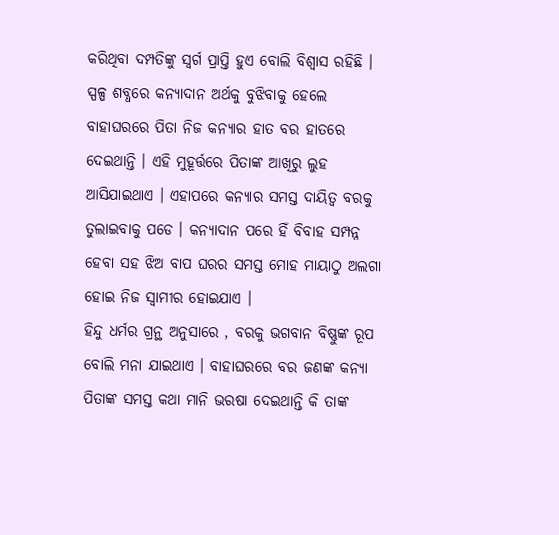କରିଥିବା ଦମ୍ପତିଙ୍କୁ ସ୍ୱର୍ଗ ପ୍ରାପ୍ତି ହୁଏ ବୋଲି ବିଶ୍ୱାସ ରହିଛି ।
ସ୍ପଳ୍ପ ଶବ୍ଧରେ କନ୍ୟାଦାନ ଅର୍ଥକୁ ବୁଝିବାକୁ ହେଲେ ବାହାଘରରେ ପିତା ନିଜ କନ୍ୟାର ହାତ ବର ହାତରେ ଦେଇଥାନ୍ତି । ଏହି ମୁହୂର୍ତ୍ତରେ ପିତାଙ୍କ ଆଖିରୁ ଲୁହ ଆସିଯାଇଥାଏ । ଏହାପରେ କନ୍ୟାର ସମସ୍ତ ଦାୟିତ୍ୱ ବରକୁ ତୁଲାଇବାକୁ ପଡେ । କନ୍ୟାଦାନ ପରେ ହିଁ ବିବାହ ସମ୍ପନ୍ନ ହେବା ସହ ଝିଅ ବାପ ଘରର ସମସ୍ତ ମୋହ ମାୟାଠୁ ଅଲଗା ହୋଇ ନିଜ ସ୍ୱାମୀର ହୋଇଯାଏ ।
ହିନ୍ଦୁ ଧର୍ମର ଗ୍ରନ୍ଥ ଅନୁସାରେ , ବରକୁ ଭଗବାନ ବିଷ୍ଣୁଙ୍କ ରୂପ ବୋଲି ମନା ଯାଇଥାଏ । ବାହାଘରରେ ବର ଜଣଙ୍କ କନ୍ୟା ପିତାଙ୍କ ସମସ୍ତ କଥା ମାନି ଭରଷା ଦେଇଥାନ୍ତି କି ତାଙ୍କ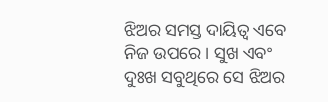ଝିଅର ସମସ୍ତ ଦାୟିତ୍ୱ ଏବେ ନିଜ ଉପରେ । ସୁଖ ଏବଂ ଦୁଃଖ ସବୁଥିରେ ସେ ଝିଅର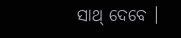ସାଥ୍ ଦେବେ ।